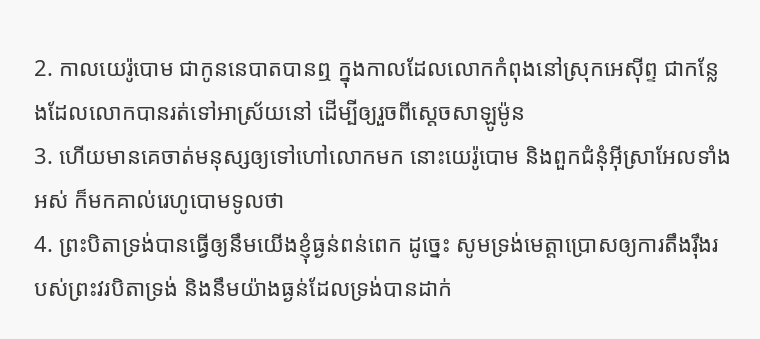2. កាលយេរ៉ូបោម ជាកូននេបាតបានឮ ក្នុងកាលដែលលោកកំពុងនៅស្រុកអេស៊ីព្ទ ជាកន្លែងដែលលោកបានរត់ទៅអាស្រ័យនៅ ដើម្បីឲ្យរួចពីស្តេចសាឡូម៉ូន
3. ហើយមានគេចាត់មនុស្សឲ្យទៅហៅលោកមក នោះយេរ៉ូបោម និងពួកជំនុំអ៊ីស្រាអែលទាំងអស់ ក៏មកគាល់រេហូបោមទូលថា
4. ព្រះបិតាទ្រង់បានធ្វើឲ្យនឹមយើងខ្ញុំធ្ងន់ពន់ពេក ដូច្នេះ សូមទ្រង់មេត្តាប្រោសឲ្យការតឹងរ៉ឹងរបស់ព្រះវរបិតាទ្រង់ និងនឹមយ៉ាងធ្ងន់ដែលទ្រង់បានដាក់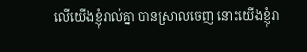លើយើងខ្ញុំរាល់គ្នា បានស្រាលចេញ នោះយើងខ្ញុំរា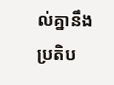ល់គ្នានឹងប្រតិប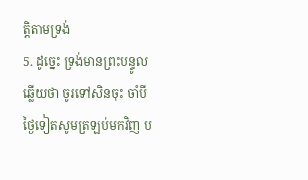ត្តិតាមទ្រង់
5. ដូច្នេះ ទ្រង់មានព្រះបន្ទូលឆ្លើយថា ចូរទៅសិនចុះ ចាំបីថ្ងៃទៀតសូមត្រឡប់មកវិញ ប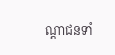ណ្តាជនទាំ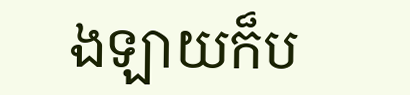ងឡាយក៏ប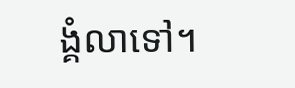ង្គំលាទៅ។